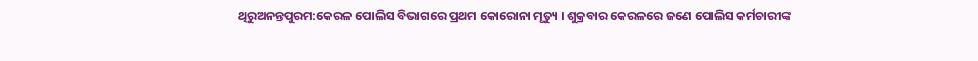ଥିରୁଅନନ୍ତପୁରମ:କେରଳ ପୋଲିସ ବିଭାଗରେ ପ୍ରଥମ କୋରୋନା ମୃତ୍ୟୁ । ଶୁକ୍ରବାର କେରଳରେ ଜଣେ ପୋଲିସ କର୍ମଚାରୀଙ୍କ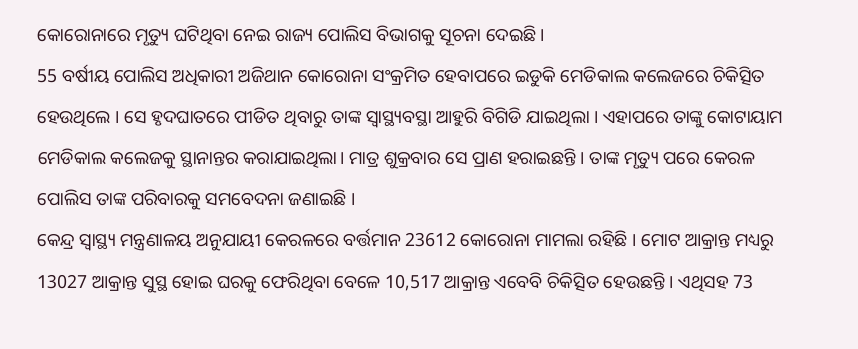କୋରୋନାରେ ମୃତ୍ୟୁ ଘଟିଥିବା ନେଇ ରାଜ୍ୟ ପୋଲିସ ବିଭାଗକୁ ସୂଚନା ଦେଇଛି।
55 ବର୍ଷୀୟ ପୋଲିସ ଅଧିକାରୀ ଅଜିଥାନ କୋରୋନା ସଂକ୍ରମିତ ହେବାପରେ ଇଡୁକି ମେଡିକାଲ କଲେଜରେ ଚିକିତ୍ସିତ ହେଉଥିଲେ । ସେ ହୃଦଘାତରେ ପୀଡିତ ଥିବାରୁ ତାଙ୍କ ସ୍ବାସ୍ଥ୍ୟବସ୍ଥା ଆହୁରି ବିଗିଡି ଯାଇଥିଲା । ଏହାପରେ ତାଙ୍କୁ କୋଟାୟାମ ମେଡିକାଲ କଲେଜକୁ ସ୍ଥାନାନ୍ତର କରାଯାଇଥିଲା। ମାତ୍ର ଶୁକ୍ରବାର ସେ ପ୍ରାଣ ହରାଇଛନ୍ତି । ତାଙ୍କ ମୃତ୍ୟୁ ପରେ କେରଳ ପୋଲିସ ତାଙ୍କ ପରିବାରକୁ ସମବେଦନା ଜଣାଇଛି ।
କେନ୍ଦ୍ର ସ୍ୱାସ୍ଥ୍ୟ ମନ୍ତ୍ରଣାଳୟ ଅନୁଯାୟୀ କେରଳରେ ବର୍ତ୍ତମାନ 23612 କୋରୋନା ମାମଲା ରହିଛି । ମୋଟ ଆକ୍ରାନ୍ତ ମଧ୍ୟରୁ 13027 ଆକ୍ରାନ୍ତ ସୁସ୍ଥ ହୋଇ ଘରକୁ ଫେରିଥିବା ବେଳେ 10,517 ଆକ୍ରାନ୍ତ ଏବେବି ଚିକିତ୍ସିତ ହେଉଛନ୍ତି । ଏଥିସହ 73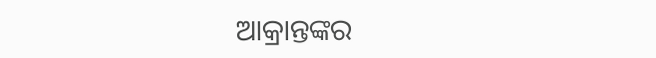ଆକ୍ରାନ୍ତଙ୍କର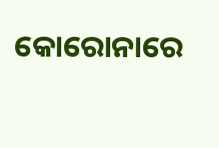କୋରୋନାରେ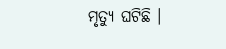ମୃତ୍ୟୁ ଘଟିଛି ।